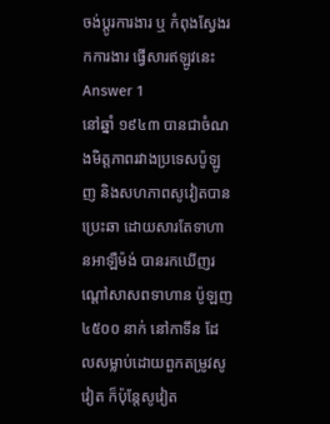ចង់ប្តូរការងារ ឬ កំពុងស្វែងរកការងារ ផ្វើសារឥឡូវនេះ
Answer 1
នៅឆ្នាំ ១៩៤៣ បានជាចំណងមិត្តភាពរវាងប្រទេសប៉ូឡូញ និងសហភាពសូវៀតបានប្រេះឆា ដោយសារតែទាហានអាឡឺម៉ង់ បានរកឃើញរណ្ដៅសាសពទាហាន ប៉ូឡញ ៤៥០០ នាក់ នៅកាទីន ដែលសម្លាប់ដោយពួកតម្រូវសូវៀត ក៏ប៉ុន្ដែសូវៀត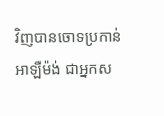វិញបានចោទប្រកាន់អាឡឺម៉ង់ ជាអ្នកស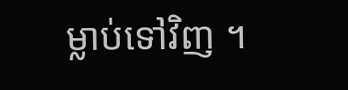ម្លាប់ទៅវិញ ។